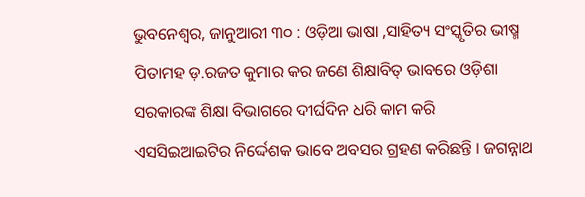ଭୁବନେଶ୍ୱର, ଜାନୁଆରୀ ୩୦ : ଓଡ଼ିଆ ଭାଷା ,ସାହିତ୍ୟ ସଂସ୍କୃତିର ଭୀଷ୍ମ ପିତାମହ ଡ଼.ରଜତ କୁମାର କର ଜଣେ ଶିକ୍ଷାବିତ୍ ଭାବରେ ଓଡ଼ିଶା ସରକାରଙ୍କ ଶିକ୍ଷା ବିଭାଗରେ ଦୀର୍ଘଦିନ ଧରି କାମ କରି ଏସସିଇଆଇଟିର ନିର୍ଦ୍ଦେଶକ ଭାବେ ଅବସର ଗ୍ରହଣ କରିଛନ୍ତି । ଜଗନ୍ନାଥ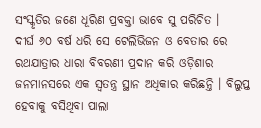ସଂସ୍କୃତିର ଜଣେ ଧୂରିଣ ପ୍ରବକ୍ତା ଭାବେ ସୁ ପରିଚିତ ।
ଦୀର୍ଘ ୬୦ ବର୍ଷ ଧରି ସେ ଟେଲିଭିଜନ ଓ ବେତାର ରେ ରଥଯାତ୍ରାର ଧାରା ବିବରଣୀ ପ୍ରଦାନ କରି ଓଡ଼ିଶାର ଜନମାନସରେ ଏକ ସ୍ୱତନ୍ତ୍ର ସ୍ଥାନ ଅଧିକାର କରିଛନ୍ତି । ବିଲୁପ୍ତ ହେବାକୁ ବସିଥିବା ପାଲା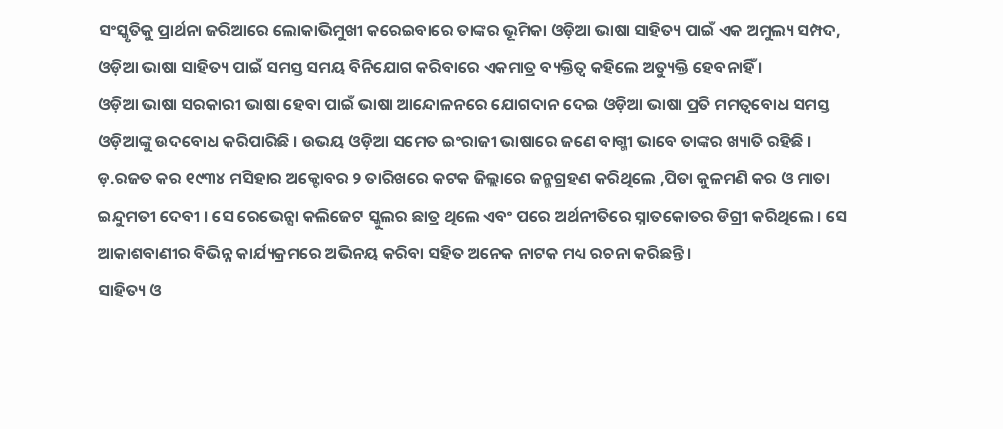ସଂସ୍କୃତିକୁ ପ୍ରାର୍ଥନା ଜରିଆରେ ଲୋକାଭିମୁଖୀ କରେଇବାରେ ତାଙ୍କର ଭୂମିକା ଓଡ଼ିଆ ଭାଷା ସାହିତ୍ୟ ପାଇଁ ଏକ ଅମୁଲ୍ୟ ସମ୍ପଦ, ଓଡ଼ିଆ ଭାଷା ସାହିତ୍ୟ ପାଇଁ ସମସ୍ତ ସମୟ ବିନିଯୋଗ କରିବାରେ ଏକମାତ୍ର ବ୍ୟକ୍ତିତ୍ୱ କହିଲେ ଅତ୍ୟୁକ୍ତି ହେବନାହିଁ ।
ଓଡ଼ିଆ ଭାଷା ସରକାରୀ ଭାଷା ହେବା ପାଇଁ ଭାଷା ଆନ୍ଦୋଳନରେ ଯୋଗଦାନ ଦେଇ ଓଡ଼ିଆ ଭାଷା ପ୍ରତି ମମତ୍ୱବୋଧ ସମସ୍ତ ଓଡ଼ିଆଙ୍କୁ ଉଦବୋଧ କରିପାରିଛି । ଉଭୟ ଓଡ଼ିଆ ସମେତ ଇଂରାଜୀ ଭାଷାରେ ଜଣେ ବାଗ୍ମୀ ଭାବେ ତାଙ୍କର ଖ୍ୟାତି ରହିଛି ।
ଡ଼.ରଜତ କର ୧୯୩୪ ମସିହାର ଅକ୍ଟୋବର ୨ ତାରିଖରେ କଟକ ଜିଲ୍ଲାରେ ଜନ୍ମଗ୍ରହଣ କରିଥିଲେ ,ପିତା କୁଳମଣି କର ଓ ମାତା ଇନ୍ଦୁମତୀ ଦେବୀ । ସେ ରେଭେନ୍ସା କଲିଜେଟ ସ୍କୁଲର ଛାତ୍ର ଥିଲେ ଏବଂ ପରେ ଅର୍ଥନୀତିରେ ସ୍ନାତକୋତର ଡିଗ୍ରୀ କରିଥିଲେ । ସେ ଆକାଶବାଣୀର ବିଭିନ୍ନ କାର୍ଯ୍ୟକ୍ରମରେ ଅଭିନୟ କରିବା ସହିତ ଅନେକ ନାଟକ ମଧ୍ୟ ରଚନା କରିଛନ୍ତି ।
ସାହିତ୍ୟ ଓ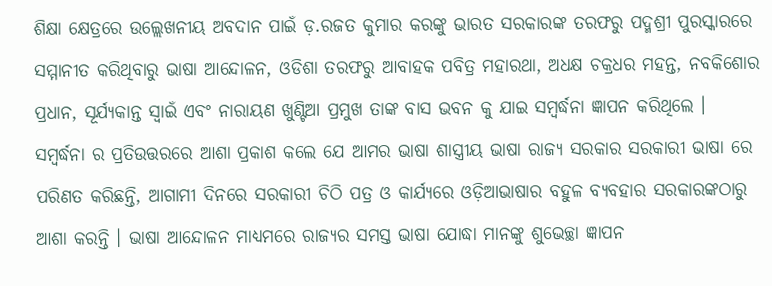ଶିକ୍ଷା କ୍ଷେତ୍ରରେ ଉଲ୍ଲେଖନୀୟ ଅବଦାନ ପାଇଁ ଡ଼.ରଜତ କୁମାର କରଙ୍କୁ ଭାରତ ସରକାରଙ୍କ ତରଫରୁ ପଦ୍ମଶ୍ରୀ ପୁରସ୍କାରରେ ସମ୍ମାନୀତ କରିଥିବାରୁ ଭାଷା ଆନ୍ଦୋଳନ, ଓଡିଶା ତରଫରୁ ଆବାହକ ପବିତ୍ର ମହାରଥା, ଅଧକ୍ଷ ଚକ୍ରଧର ମହନ୍ତ, ନବକିଶୋର ପ୍ରଧାନ, ସୂର୍ଯ୍ୟକାନ୍ତ ସ୍ୱାଇଁ ଏବଂ ନାରାୟଣ ଖୁଣ୍ଟିଆ ପ୍ରମୁଖ ତାଙ୍କ ବାସ ଭବନ କୁ ଯାଇ ସମ୍ବର୍ଦ୍ଧନା ଜ୍ଞାପନ କରିଥିଲେ ।
ସମ୍ବର୍ଦ୍ଧନା ର ପ୍ରତିଉତ୍ତରରେ ଆଶା ପ୍ରକାଶ କଲେ ଯେ ଆମର ଭାଷା ଶାସ୍ତ୍ରୀୟ ଭାଷା ରାଜ୍ୟ ସରକାର ସରକାରୀ ଭାଷା ରେ ପରିଣତ କରିଛନ୍ତି, ଆଗାମୀ ଦିନରେ ସରକାରୀ ଚିଠି ପତ୍ର ଓ କାର୍ଯ୍ୟରେ ଓଡ଼ିଆଭାଷାର ବହୁଳ ବ୍ୟବହାର ସରକାରଙ୍କଠାରୁ ଆଶା କରନ୍ତି । ଭାଷା ଆନ୍ଦୋଳନ ମାଧ୍ୟମରେ ରାଜ୍ୟର ସମସ୍ତ ଭାଷା ଯୋଦ୍ଧା ମାନଙ୍କୁ ଶୁଭେଚ୍ଛା ଜ୍ଞାପନ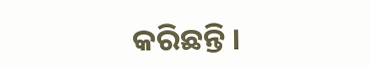କରିଛନ୍ତି ।